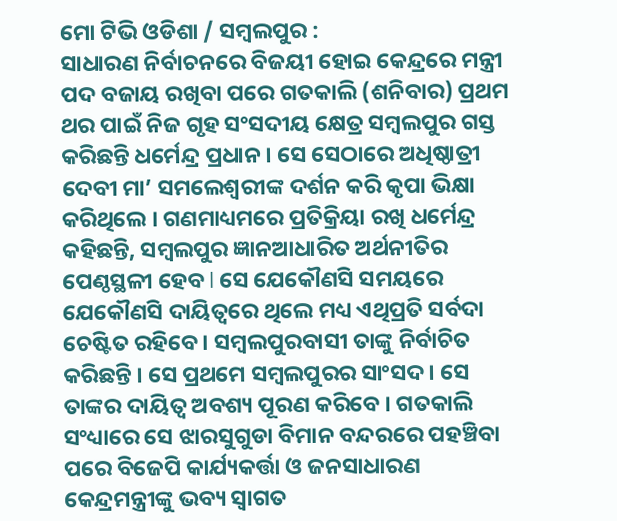ମୋ ଟିଭି ଓଡିଶା / ସମ୍ବଲପୁର :
ସାଧାରଣ ନିର୍ବାଚନରେ ବିଜୟୀ ହୋଇ କେନ୍ଦ୍ରରେ ମନ୍ତ୍ରୀ ପଦ ବଜାୟ ରଖିବା ପରେ ଗତକାଲି (ଶନିବାର) ପ୍ରଥମ ଥର ପାଇଁ ନିଜ ଗୃହ ସଂସଦୀୟ କ୍ଷେତ୍ର ସମ୍ବଲପୁର ଗସ୍ତ କରିଛନ୍ତି ଧର୍ମେନ୍ଦ୍ର ପ୍ରଧାନ । ସେ ସେଠାରେ ଅଧିଷ୍ଠାତ୍ରୀ ଦେବୀ ମା’ ସମଲେଶ୍ୱରୀଙ୍କ ଦର୍ଶନ କରି କୃପା ଭିକ୍ଷା କରିଥିଲେ । ଗଣମାଧ୍ୟମରେ ପ୍ରତିକ୍ରିୟା ରଖି ଧର୍ମେନ୍ଦ୍ର କହିଛନ୍ତି, ସମ୍ବଲପୁର ଜ୍ଞାନଆଧାରିତ ଅର୍ଥନୀତିର ପେଣ୍ଠସ୍ଥଳୀ ହେବ l ସେ ଯେକୌଣସି ସମୟରେ ଯେକୌଣସି ଦାୟିତ୍ବରେ ଥିଲେ ମଧ୍ୟ ଏଥିପ୍ରତି ସର୍ବଦା ଚେଷ୍ଟିତ ରହିବେ । ସମ୍ବଲପୁରବାସୀ ତାଙ୍କୁ ନିର୍ବାଚିତ କରିଛନ୍ତି । ସେ ପ୍ରଥମେ ସମ୍ବଲପୁରର ସାଂସଦ । ସେ ତାଙ୍କର ଦାୟିତ୍ବ ଅବଶ୍ୟ ପୂରଣ କରିବେ । ଗତକାଲି ସଂଧ୍ୟାରେ ସେ ଝାରସୁଗୁଡା ବିମାନ ବନ୍ଦରରେ ପହଞ୍ଚିବା ପରେ ବିଜେପି କାର୍ଯ୍ୟକର୍ତ୍ତା ଓ ଜନସାଧାରଣ କେନ୍ଦ୍ରମନ୍ତ୍ରୀଙ୍କୁ ଭବ୍ୟ ସ୍ୱାଗତ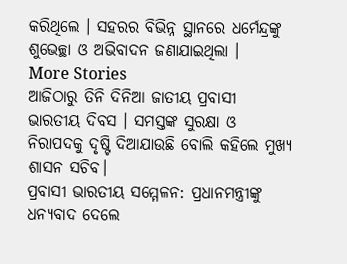କରିଥିଲେ । ସହରର ବିଭିନ୍ନ ସ୍ଥାନରେ ଧର୍ମେନ୍ଦ୍ରଙ୍କୁ ଶୁଭେଚ୍ଛା ଓ ଅଭିବାଦନ ଜଣାଯାଇଥିଲା ।
More Stories
ଆଜିଠାରୁ ତିନି ଦିନିଆ ଜାତୀୟ ପ୍ରବାସୀ ଭାରତୀୟ ଦିବସ । ସମସ୍ତଙ୍କ ସୁରକ୍ଷା ଓ ନିରାପଦକୁ ଦୃଷ୍ଟି ଦିଆଯାଉଛି ବୋଲି କହିଲେ ମୁଖ୍ୟ ଶାସନ ସଚିବ।
ପ୍ରବାସୀ ଭାରତୀୟ ସମ୍ମେଳନ: ପ୍ରଧାନମନ୍ତ୍ରୀଙ୍କୁ ଧନ୍ୟବାଦ ଦେଲେ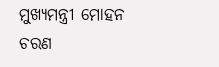ମୁଖ୍ୟମନ୍ତ୍ରୀ ମୋହନ ଚରଣ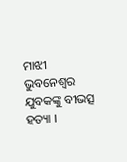ମାଝୀ
ଭୁବନେଶ୍ୱର ଯୁବକଙ୍କୁ ବୀଭତ୍ସ ହତ୍ୟା ।